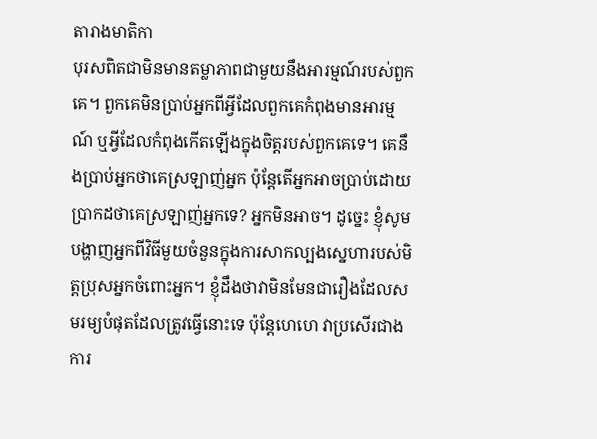តារាងមាតិកា
បុរសពិតជាមិនមានតម្លាភាពជាមួយនឹងអារម្មណ៍របស់ពួកគេ។ ពួកគេមិនប្រាប់អ្នកពីអ្វីដែលពួកគេកំពុងមានអារម្មណ៍ ឬអ្វីដែលកំពុងកើតឡើងក្នុងចិត្តរបស់ពួកគេទេ។ គេនឹងប្រាប់អ្នកថាគេស្រឡាញ់អ្នក ប៉ុន្តែតើអ្នកអាចប្រាប់ដោយប្រាកដថាគេស្រឡាញ់អ្នកទេ? អ្នកមិនអាច។ ដូច្នេះ ខ្ញុំសូមបង្ហាញអ្នកពីវិធីមួយចំនួនក្នុងការសាកល្បងស្នេហារបស់មិត្តប្រុសអ្នកចំពោះអ្នក។ ខ្ញុំដឹងថាវាមិនមែនជារឿងដែលសមរម្យបំផុតដែលត្រូវធ្វើនោះទេ ប៉ុន្តែហេហេ វាប្រសើរជាងការ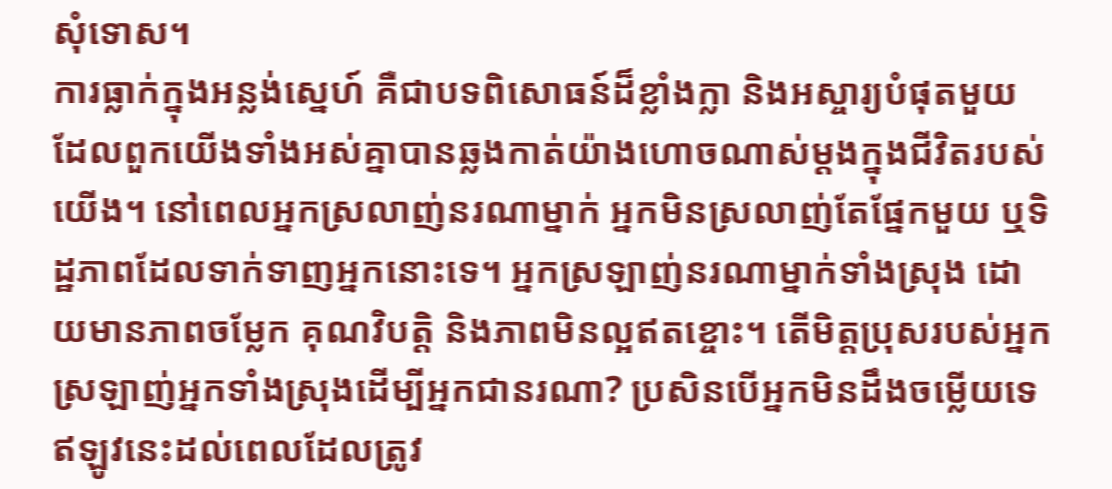សុំទោស។
ការធ្លាក់ក្នុងអន្លង់ស្នេហ៍ គឺជាបទពិសោធន៍ដ៏ខ្លាំងក្លា និងអស្ចារ្យបំផុតមួយ ដែលពួកយើងទាំងអស់គ្នាបានឆ្លងកាត់យ៉ាងហោចណាស់ម្តងក្នុងជីវិតរបស់យើង។ នៅពេលអ្នកស្រលាញ់នរណាម្នាក់ អ្នកមិនស្រលាញ់តែផ្នែកមួយ ឬទិដ្ឋភាពដែលទាក់ទាញអ្នកនោះទេ។ អ្នកស្រឡាញ់នរណាម្នាក់ទាំងស្រុង ដោយមានភាពចម្លែក គុណវិបត្តិ និងភាពមិនល្អឥតខ្ចោះ។ តើមិត្តប្រុសរបស់អ្នកស្រឡាញ់អ្នកទាំងស្រុងដើម្បីអ្នកជានរណា? ប្រសិនបើអ្នកមិនដឹងចម្លើយទេ ឥឡូវនេះដល់ពេលដែលត្រូវ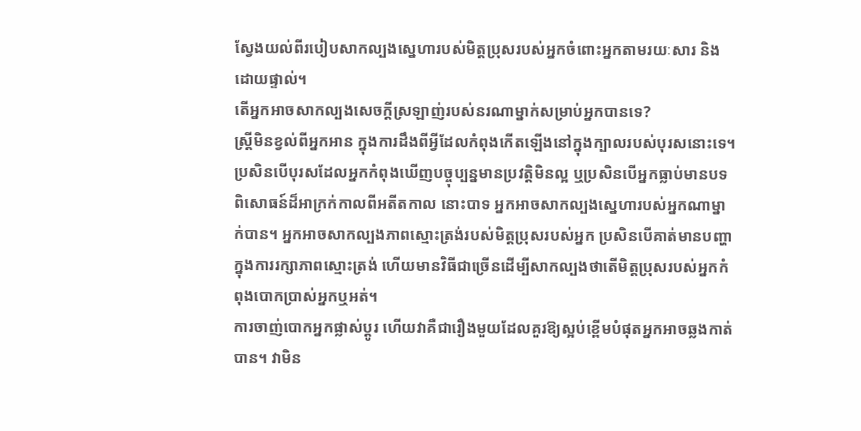ស្វែងយល់ពីរបៀបសាកល្បងស្នេហារបស់មិត្តប្រុសរបស់អ្នកចំពោះអ្នកតាមរយៈសារ និងដោយផ្ទាល់។
តើអ្នកអាចសាកល្បងសេចក្តីស្រឡាញ់របស់នរណាម្នាក់សម្រាប់អ្នកបានទេ?
ស្ត្រីមិនខ្វល់ពីអ្នកអាន ក្នុងការដឹងពីអ្វីដែលកំពុងកើតឡើងនៅក្នុងក្បាលរបស់បុរសនោះទេ។ ប្រសិនបើបុរសដែលអ្នកកំពុងឃើញបច្ចុប្បន្នមានប្រវត្តិមិនល្អ ឬប្រសិនបើអ្នកធ្លាប់មានបទពិសោធន៍ដ៏អាក្រក់កាលពីអតីតកាល នោះបាទ អ្នកអាចសាកល្បងស្នេហារបស់អ្នកណាម្នាក់បាន។ អ្នកអាចសាកល្បងភាពស្មោះត្រង់របស់មិត្តប្រុសរបស់អ្នក ប្រសិនបើគាត់មានបញ្ហាក្នុងការរក្សាភាពស្មោះត្រង់ ហើយមានវិធីជាច្រើនដើម្បីសាកល្បងថាតើមិត្តប្រុសរបស់អ្នកកំពុងបោកប្រាស់អ្នកឬអត់។
ការចាញ់បោកអ្នកផ្លាស់ប្តូរ ហើយវាគឺជារឿងមួយដែលគួរឱ្យស្អប់ខ្ពើមបំផុតអ្នកអាចឆ្លងកាត់បាន។ វាមិន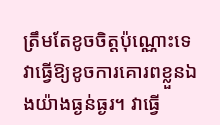ត្រឹមតែខូចចិត្តប៉ុណ្ណោះទេ វាធ្វើឱ្យខូចការគោរពខ្លួនឯងយ៉ាងធ្ងន់ធ្ងរ។ វាធ្វើ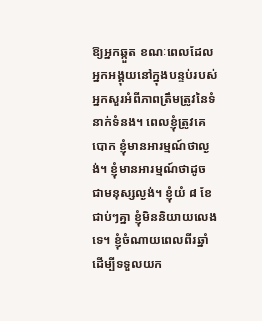ឱ្យអ្នកឆ្កួត ខណៈពេលដែលអ្នកអង្គុយនៅក្នុងបន្ទប់របស់អ្នកសួរអំពីភាពត្រឹមត្រូវនៃទំនាក់ទំនង។ ពេលខ្ញុំត្រូវគេបោក ខ្ញុំមានអារម្មណ៍ថាល្ងង់។ ខ្ញុំមានអារម្មណ៍ថាដូចជាមនុស្សល្ងង់។ ខ្ញុំយំ ៨ ខែជាប់ៗគ្នា ខ្ញុំមិននិយាយលេងទេ។ ខ្ញុំចំណាយពេលពីរឆ្នាំដើម្បីទទួលយក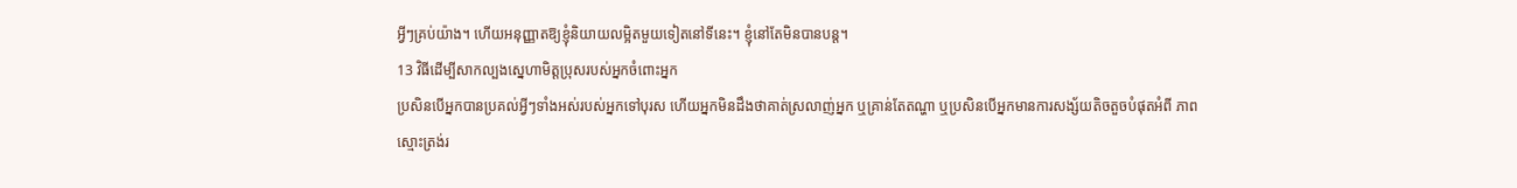អ្វីៗគ្រប់យ៉ាង។ ហើយអនុញ្ញាតឱ្យខ្ញុំនិយាយលម្អិតមួយទៀតនៅទីនេះ។ ខ្ញុំនៅតែមិនបានបន្ត។
13 វិធីដើម្បីសាកល្បងស្នេហាមិត្តប្រុសរបស់អ្នកចំពោះអ្នក
ប្រសិនបើអ្នកបានប្រគល់អ្វីៗទាំងអស់របស់អ្នកទៅបុរស ហើយអ្នកមិនដឹងថាគាត់ស្រលាញ់អ្នក ឬគ្រាន់តែតណ្ហា ឬប្រសិនបើអ្នកមានការសង្ស័យតិចតួចបំផុតអំពី ភាពស្មោះត្រង់រ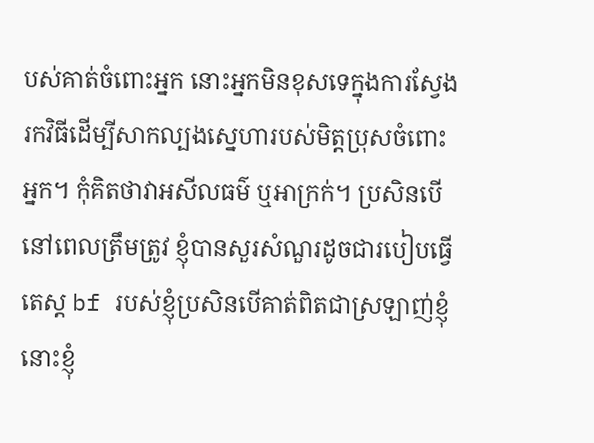បស់គាត់ចំពោះអ្នក នោះអ្នកមិនខុសទេក្នុងការស្វែងរកវិធីដើម្បីសាកល្បងស្នេហារបស់មិត្តប្រុសចំពោះអ្នក។ កុំគិតថាវាអសីលធម៌ ឬអាក្រក់។ ប្រសិនបើនៅពេលត្រឹមត្រូវ ខ្ញុំបានសួរសំណួរដូចជារបៀបធ្វើតេស្ត bf របស់ខ្ញុំប្រសិនបើគាត់ពិតជាស្រឡាញ់ខ្ញុំ នោះខ្ញុំ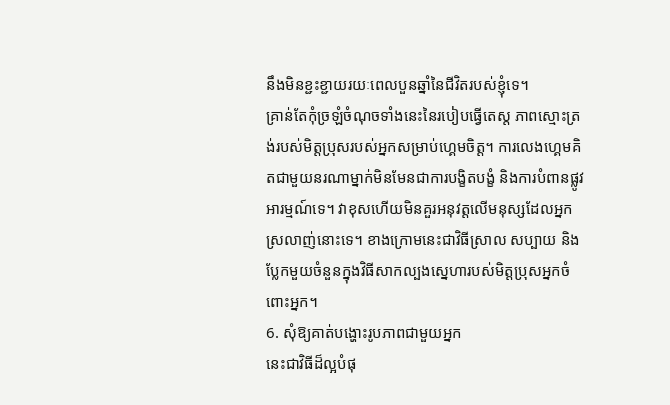នឹងមិនខ្ជះខ្ជាយរយៈពេលបួនឆ្នាំនៃជីវិតរបស់ខ្ញុំទេ។
គ្រាន់តែកុំច្រឡំចំណុចទាំងនេះនៃរបៀបធ្វើតេស្ត ភាពស្មោះត្រង់របស់មិត្តប្រុសរបស់អ្នកសម្រាប់ហ្គេមចិត្ត។ ការលេងហ្គេមគិតជាមួយនរណាម្នាក់មិនមែនជាការបង្ខិតបង្ខំ និងការបំពានផ្លូវអារម្មណ៍ទេ។ វាខុសហើយមិនគួរអនុវត្តលើមនុស្សដែលអ្នកស្រលាញ់នោះទេ។ ខាងក្រោមនេះជាវិធីស្រាល សប្បាយ និងប្លែកមួយចំនួនក្នុងវិធីសាកល្បងស្នេហារបស់មិត្តប្រុសអ្នកចំពោះអ្នក។
6. សុំឱ្យគាត់បង្ហោះរូបភាពជាមួយអ្នក
នេះជាវិធីដ៏ល្អបំផុ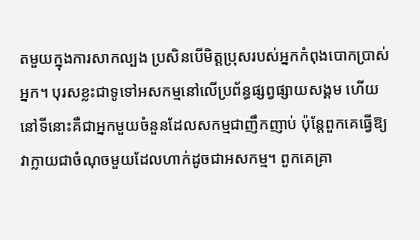តមួយក្នុងការសាកល្បង ប្រសិនបើមិត្តប្រុសរបស់អ្នកកំពុងបោកប្រាស់អ្នក។ បុរសខ្លះជាទូទៅអសកម្មនៅលើប្រព័ន្ធផ្សព្វផ្សាយសង្គម ហើយនៅទីនោះគឺជាអ្នកមួយចំនួនដែលសកម្មជាញឹកញាប់ ប៉ុន្តែពួកគេធ្វើឱ្យវាក្លាយជាចំណុចមួយដែលហាក់ដូចជាអសកម្ម។ ពួកគេគ្រា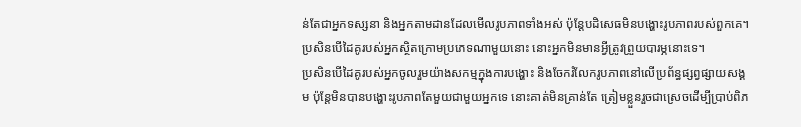ន់តែជាអ្នកទស្សនា និងអ្នកតាមដានដែលមើលរូបភាពទាំងអស់ ប៉ុន្តែបដិសេធមិនបង្ហោះរូបភាពរបស់ពួកគេ។ ប្រសិនបើដៃគូរបស់អ្នកស្ថិតក្រោមប្រភេទណាមួយនោះ នោះអ្នកមិនមានអ្វីត្រូវព្រួយបារម្ភនោះទេ។
ប្រសិនបើដៃគូរបស់អ្នកចូលរួមយ៉ាងសកម្មក្នុងការបង្ហោះ និងចែករំលែករូបភាពនៅលើប្រព័ន្ធផ្សព្វផ្សាយសង្គម ប៉ុន្តែមិនបានបង្ហោះរូបភាពតែមួយជាមួយអ្នកទេ នោះគាត់មិនគ្រាន់តែ ត្រៀមខ្លួនរួចជាស្រេចដើម្បីប្រាប់ពិភ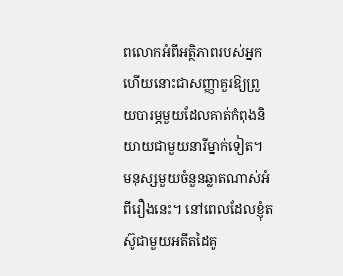ពលោកអំពីអត្ថិភាពរបស់អ្នក ហើយនោះជាសញ្ញាគួរឱ្យព្រួយបារម្ភមួយដែលគាត់កំពុងនិយាយជាមួយនារីម្នាក់ទៀត។ មនុស្សមួយចំនួនឆ្លាតណាស់អំពីរឿងនេះ។ នៅពេលដែលខ្ញុំតស៊ូជាមួយអតីតដៃគូ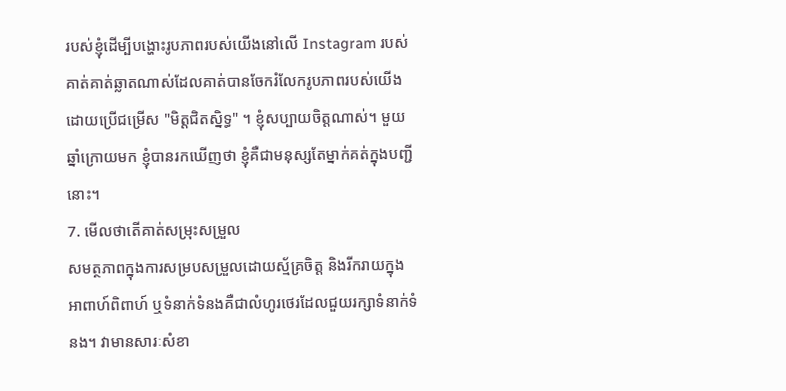របស់ខ្ញុំដើម្បីបង្ហោះរូបភាពរបស់យើងនៅលើ Instagram របស់គាត់គាត់ឆ្លាតណាស់ដែលគាត់បានចែករំលែករូបភាពរបស់យើងដោយប្រើជម្រើស "មិត្តជិតស្និទ្ធ" ។ ខ្ញុំសប្បាយចិត្តណាស់។ មួយឆ្នាំក្រោយមក ខ្ញុំបានរកឃើញថា ខ្ញុំគឺជាមនុស្សតែម្នាក់គត់ក្នុងបញ្ជីនោះ។
7. មើលថាតើគាត់សម្រុះសម្រួល
សមត្ថភាពក្នុងការសម្របសម្រួលដោយស្ម័គ្រចិត្ដ និងរីករាយក្នុងអាពាហ៍ពិពាហ៍ ឬទំនាក់ទំនងគឺជាលំហូរថេរដែលជួយរក្សាទំនាក់ទំនង។ វាមានសារៈសំខា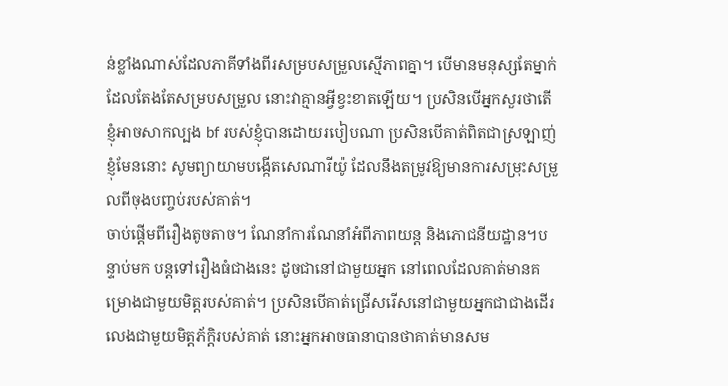ន់ខ្លាំងណាស់ដែលភាគីទាំងពីរសម្របសម្រួលស្មើភាពគ្នា។ បើមានមនុស្សតែម្នាក់ដែលតែងតែសម្របសម្រួល នោះវាគ្មានអ្វីខ្វះខាតឡើយ។ ប្រសិនបើអ្នកសួរថាតើខ្ញុំអាចសាកល្បង bf របស់ខ្ញុំបានដោយរបៀបណា ប្រសិនបើគាត់ពិតជាស្រឡាញ់ខ្ញុំមែននោះ សូមព្យាយាមបង្កើតសេណារីយ៉ូ ដែលនឹងតម្រូវឱ្យមានការសម្រុះសម្រួលពីចុងបញ្ចប់របស់គាត់។
ចាប់ផ្តើមពីរឿងតូចតាច។ ណែនាំការណែនាំអំពីភាពយន្ត និងភោជនីយដ្ឋាន។បន្ទាប់មក បន្តទៅរឿងធំជាងនេះ ដូចជានៅជាមួយអ្នក នៅពេលដែលគាត់មានគម្រោងជាមួយមិត្តរបស់គាត់។ ប្រសិនបើគាត់ជ្រើសរើសនៅជាមួយអ្នកជាជាងដើរលេងជាមួយមិត្តភ័ក្តិរបស់គាត់ នោះអ្នកអាចធានាបានថាគាត់មានសម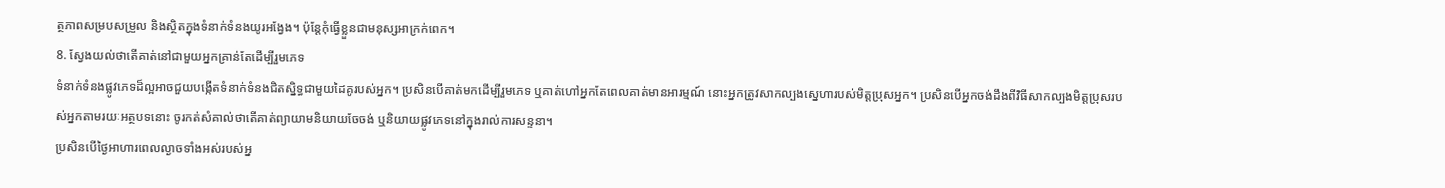ត្ថភាពសម្របសម្រួល និងស្ថិតក្នុងទំនាក់ទំនងយូរអង្វែង។ ប៉ុន្តែកុំធ្វើខ្លួនជាមនុស្សអាក្រក់ពេក។
8. ស្វែងយល់ថាតើគាត់នៅជាមួយអ្នកគ្រាន់តែដើម្បីរួមភេទ
ទំនាក់ទំនងផ្លូវភេទដ៏ល្អអាចជួយបង្កើតទំនាក់ទំនងជិតស្និទ្ធជាមួយដៃគូរបស់អ្នក។ ប្រសិនបើគាត់មកដើម្បីរួមភេទ ឬគាត់ហៅអ្នកតែពេលគាត់មានអារម្មណ៍ នោះអ្នកត្រូវសាកល្បងស្នេហារបស់មិត្តប្រុសអ្នក។ ប្រសិនបើអ្នកចង់ដឹងពីវិធីសាកល្បងមិត្តប្រុសរបស់អ្នកតាមរយៈអត្ថបទនោះ ចូរកត់សំគាល់ថាតើគាត់ព្យាយាមនិយាយចែចង់ ឬនិយាយផ្លូវភេទនៅក្នុងរាល់ការសន្ទនា។
ប្រសិនបើថ្ងៃអាហារពេលល្ងាចទាំងអស់របស់អ្ន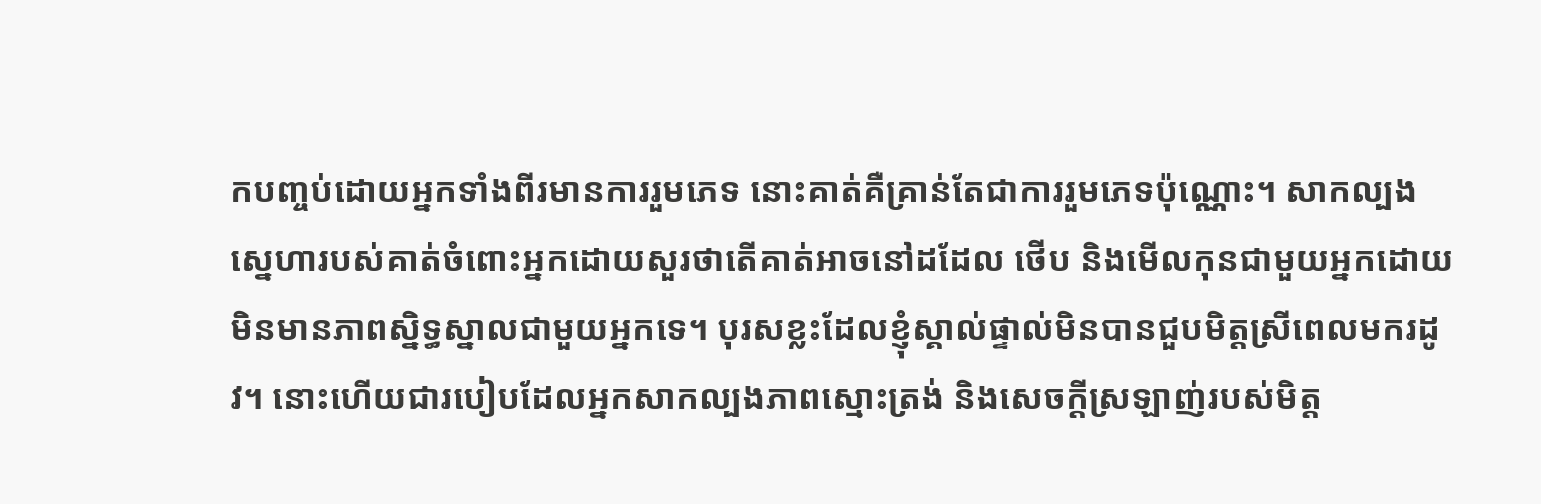កបញ្ចប់ដោយអ្នកទាំងពីរមានការរួមភេទ នោះគាត់គឺគ្រាន់តែជាការរួមភេទប៉ុណ្ណោះ។ សាកល្បងស្នេហារបស់គាត់ចំពោះអ្នកដោយសួរថាតើគាត់អាចនៅដដែល ថើប និងមើលកុនជាមួយអ្នកដោយមិនមានភាពស្និទ្ធស្នាលជាមួយអ្នកទេ។ បុរសខ្លះដែលខ្ញុំស្គាល់ផ្ទាល់មិនបានជួបមិត្តស្រីពេលមករដូវ។ នោះហើយជារបៀបដែលអ្នកសាកល្បងភាពស្មោះត្រង់ និងសេចក្តីស្រឡាញ់របស់មិត្ត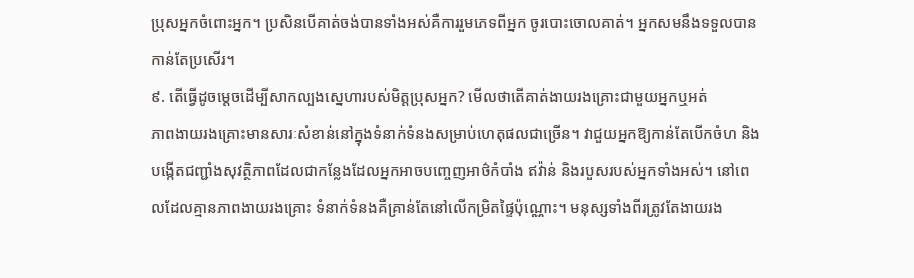ប្រុសអ្នកចំពោះអ្នក។ ប្រសិនបើគាត់ចង់បានទាំងអស់គឺការរួមភេទពីអ្នក ចូរបោះចោលគាត់។ អ្នកសមនឹងទទួលបានកាន់តែប្រសើរ។
៩. តើធ្វើដូចម្តេចដើម្បីសាកល្បងស្នេហារបស់មិត្តប្រុសអ្នក? មើលថាតើគាត់ងាយរងគ្រោះជាមួយអ្នកឬអត់
ភាពងាយរងគ្រោះមានសារៈសំខាន់នៅក្នុងទំនាក់ទំនងសម្រាប់ហេតុផលជាច្រើន។ វាជួយអ្នកឱ្យកាន់តែបើកចំហ និងបង្កើតជញ្ជាំងសុវត្ថិភាពដែលជាកន្លែងដែលអ្នកអាចបញ្ចេញអាថ៌កំបាំង ឥវ៉ាន់ និងរបួសរបស់អ្នកទាំងអស់។ នៅពេលដែលគ្មានភាពងាយរងគ្រោះ ទំនាក់ទំនងគឺគ្រាន់តែនៅលើកម្រិតផ្ទៃប៉ុណ្ណោះ។ មនុស្សទាំងពីរត្រូវតែងាយរង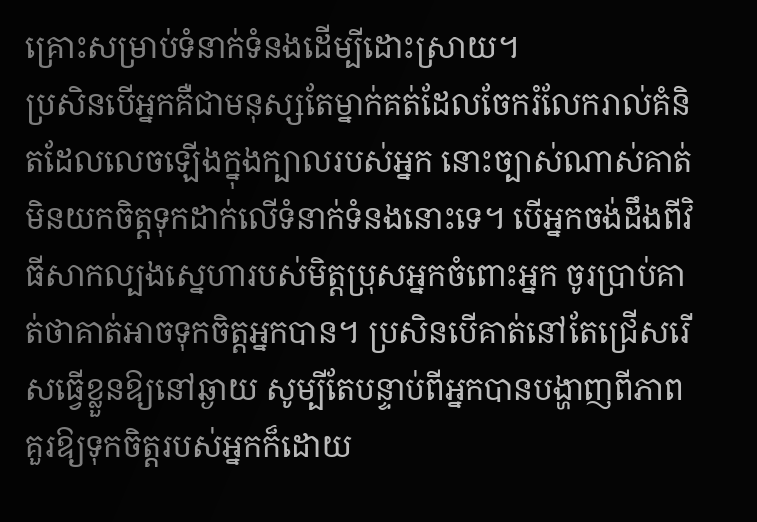គ្រោះសម្រាប់ទំនាក់ទំនងដើម្បីដោះស្រាយ។
ប្រសិនបើអ្នកគឺជាមនុស្សតែម្នាក់គត់ដែលចែករំលែករាល់គំនិតដែលលេចឡើងក្នុងក្បាលរបស់អ្នក នោះច្បាស់ណាស់គាត់មិនយកចិត្តទុកដាក់លើទំនាក់ទំនងនោះទេ។ បើអ្នកចង់ដឹងពីវិធីសាកល្បងស្នេហារបស់មិត្តប្រុសអ្នកចំពោះអ្នក ចូរប្រាប់គាត់ថាគាត់អាចទុកចិត្តអ្នកបាន។ ប្រសិនបើគាត់នៅតែជ្រើសរើសធ្វើខ្លួនឱ្យនៅឆ្ងាយ សូម្បីតែបន្ទាប់ពីអ្នកបានបង្ហាញពីភាពគួរឱ្យទុកចិត្តរបស់អ្នកក៏ដោយ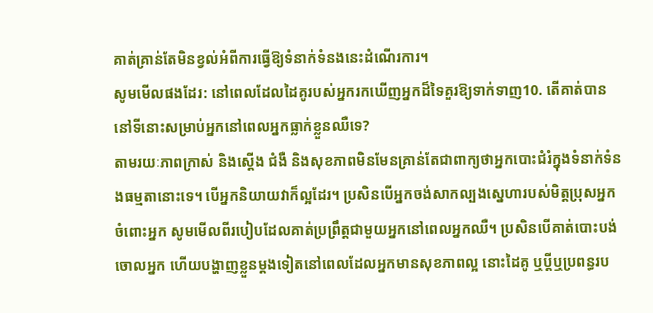គាត់គ្រាន់តែមិនខ្វល់អំពីការធ្វើឱ្យទំនាក់ទំនងនេះដំណើរការ។
សូមមើលផងដែរ: នៅពេលដែលដៃគូរបស់អ្នករកឃើញអ្នកដ៏ទៃគួរឱ្យទាក់ទាញ10. តើគាត់បាននៅទីនោះសម្រាប់អ្នកនៅពេលអ្នកធ្លាក់ខ្លួនឈឺទេ?
តាមរយៈភាពក្រាស់ និងស្តើង ជំងឺ និងសុខភាពមិនមែនគ្រាន់តែជាពាក្យថាអ្នកបោះជំរំក្នុងទំនាក់ទំនងធម្មតានោះទេ។ បើអ្នកនិយាយវាក៏ល្អដែរ។ ប្រសិនបើអ្នកចង់សាកល្បងស្នេហារបស់មិត្តប្រុសអ្នកចំពោះអ្នក សូមមើលពីរបៀបដែលគាត់ប្រព្រឹត្តជាមួយអ្នកនៅពេលអ្នកឈឺ។ ប្រសិនបើគាត់បោះបង់ចោលអ្នក ហើយបង្ហាញខ្លួនម្តងទៀតនៅពេលដែលអ្នកមានសុខភាពល្អ នោះដៃគូ ឬប្តីឬប្រពន្ធរប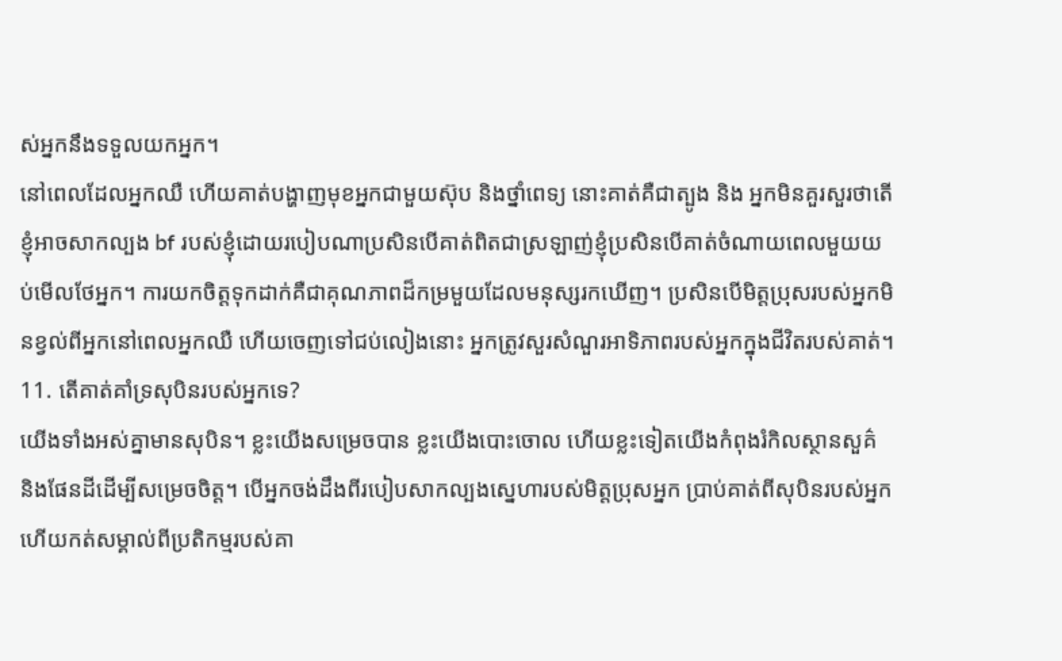ស់អ្នកនឹងទទួលយកអ្នក។
នៅពេលដែលអ្នកឈឺ ហើយគាត់បង្ហាញមុខអ្នកជាមួយស៊ុប និងថ្នាំពេទ្យ នោះគាត់គឺជាត្បូង និង អ្នកមិនគួរសួរថាតើខ្ញុំអាចសាកល្បង bf របស់ខ្ញុំដោយរបៀបណាប្រសិនបើគាត់ពិតជាស្រឡាញ់ខ្ញុំប្រសិនបើគាត់ចំណាយពេលមួយយប់មើលថែអ្នក។ ការយកចិត្តទុកដាក់គឺជាគុណភាពដ៏កម្រមួយដែលមនុស្សរកឃើញ។ ប្រសិនបើមិត្តប្រុសរបស់អ្នកមិនខ្វល់ពីអ្នកនៅពេលអ្នកឈឺ ហើយចេញទៅជប់លៀងនោះ អ្នកត្រូវសួរសំណួរអាទិភាពរបស់អ្នកក្នុងជីវិតរបស់គាត់។
11. តើគាត់គាំទ្រសុបិនរបស់អ្នកទេ?
យើងទាំងអស់គ្នាមានសុបិន។ ខ្លះយើងសម្រេចបាន ខ្លះយើងបោះចោល ហើយខ្លះទៀតយើងកំពុងរំកិលស្ថានសួគ៌ និងផែនដីដើម្បីសម្រេចចិត្ត។ បើអ្នកចង់ដឹងពីរបៀបសាកល្បងស្នេហារបស់មិត្តប្រុសអ្នក ប្រាប់គាត់ពីសុបិនរបស់អ្នក ហើយកត់សម្គាល់ពីប្រតិកម្មរបស់គា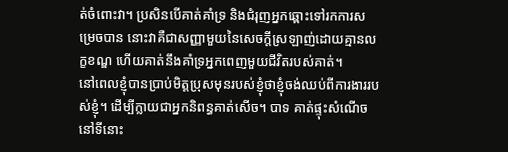ត់ចំពោះវា។ ប្រសិនបើគាត់គាំទ្រ និងជំរុញអ្នកឆ្ពោះទៅរកការសម្រេចបាន នោះវាគឺជាសញ្ញាមួយនៃសេចក្តីស្រឡាញ់ដោយគ្មានលក្ខខណ្ឌ ហើយគាត់នឹងគាំទ្រអ្នកពេញមួយជីវិតរបស់គាត់។
នៅពេលខ្ញុំបានប្រាប់មិត្តប្រុសមុនរបស់ខ្ញុំថាខ្ញុំចង់ឈប់ពីការងាររបស់ខ្ញុំ។ ដើម្បីក្លាយជាអ្នកនិពន្ធគាត់សើច។ បាទ គាត់ផ្ទុះសំណើចនៅទីនោះ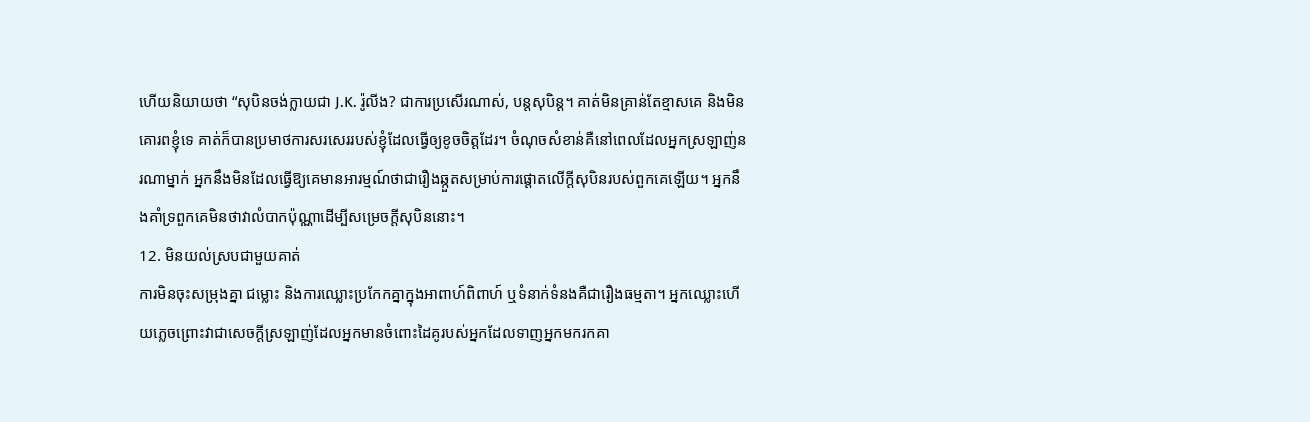ហើយនិយាយថា “សុបិនចង់ក្លាយជា J.K. រ៉ូលីង? ជាការប្រសើរណាស់, បន្តសុបិន្ត។ គាត់មិនគ្រាន់តែខ្មាសគេ និងមិនគោរពខ្ញុំទេ គាត់ក៏បានប្រមាថការសរសេររបស់ខ្ញុំដែលធ្វើឲ្យខូចចិត្តដែរ។ ចំណុចសំខាន់គឺនៅពេលដែលអ្នកស្រឡាញ់នរណាម្នាក់ អ្នកនឹងមិនដែលធ្វើឱ្យគេមានអារម្មណ៍ថាជារឿងឆ្កួតសម្រាប់ការផ្ដោតលើក្តីសុបិនរបស់ពួកគេឡើយ។ អ្នកនឹងគាំទ្រពួកគេមិនថាវាលំបាកប៉ុណ្ណាដើម្បីសម្រេចក្តីសុបិននោះ។
12. មិនយល់ស្របជាមួយគាត់
ការមិនចុះសម្រុងគ្នា ជម្លោះ និងការឈ្លោះប្រកែកគ្នាក្នុងអាពាហ៍ពិពាហ៍ ឬទំនាក់ទំនងគឺជារឿងធម្មតា។ អ្នកឈ្លោះហើយភ្លេចព្រោះវាជាសេចក្តីស្រឡាញ់ដែលអ្នកមានចំពោះដៃគូរបស់អ្នកដែលទាញអ្នកមករកគា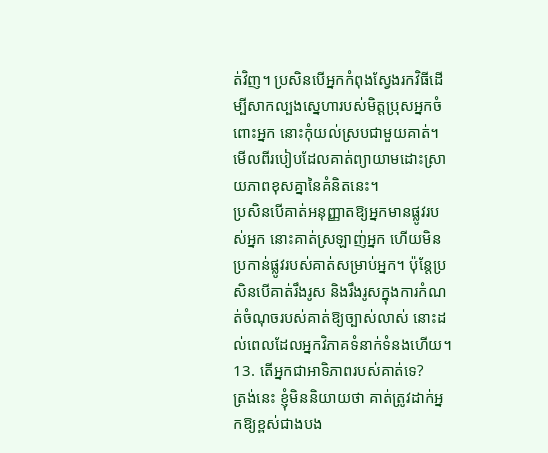ត់វិញ។ ប្រសិនបើអ្នកកំពុងស្វែងរកវិធីដើម្បីសាកល្បងស្នេហារបស់មិត្តប្រុសអ្នកចំពោះអ្នក នោះកុំយល់ស្របជាមួយគាត់។ មើលពីរបៀបដែលគាត់ព្យាយាមដោះស្រាយភាពខុសគ្នានៃគំនិតនេះ។
ប្រសិនបើគាត់អនុញ្ញាតឱ្យអ្នកមានផ្លូវរបស់អ្នក នោះគាត់ស្រឡាញ់អ្នក ហើយមិនប្រកាន់ផ្លូវរបស់គាត់សម្រាប់អ្នក។ ប៉ុន្តែប្រសិនបើគាត់រឹងរូស និងរឹងរូសក្នុងការកំណត់ចំណុចរបស់គាត់ឱ្យច្បាស់លាស់ នោះដល់ពេលដែលអ្នកវិភាគទំនាក់ទំនងហើយ។
13. តើអ្នកជាអាទិភាពរបស់គាត់ទេ?
ត្រង់នេះ ខ្ញុំមិននិយាយថា គាត់ត្រូវដាក់អ្នកឱ្យខ្ពស់ជាងបង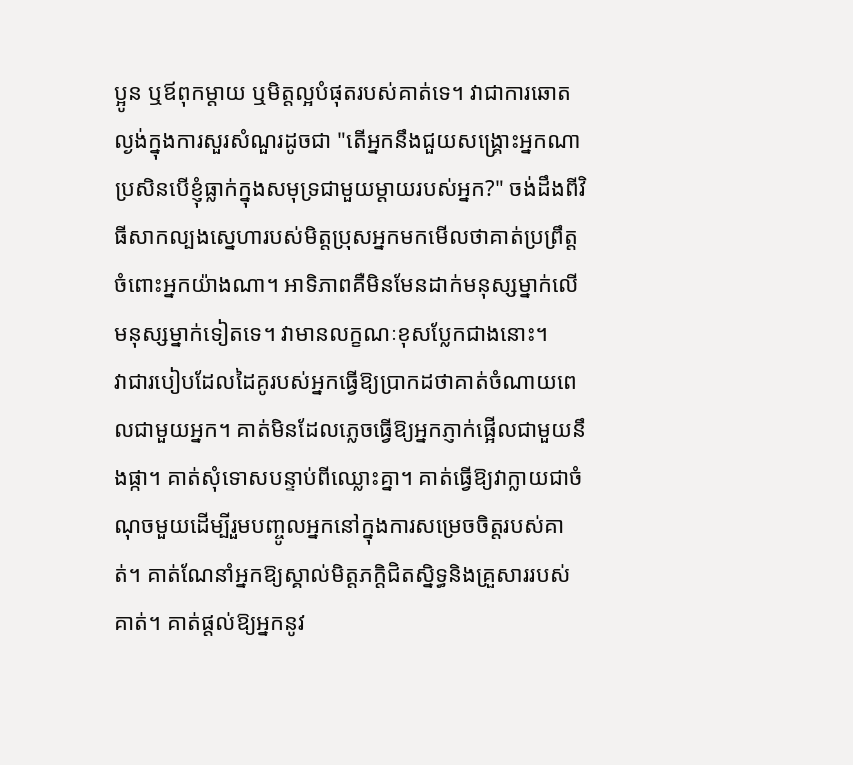ប្អូន ឬឪពុកម្តាយ ឬមិត្តល្អបំផុតរបស់គាត់ទេ។ វាជាការឆោតល្ងង់ក្នុងការសួរសំណួរដូចជា "តើអ្នកនឹងជួយសង្គ្រោះអ្នកណាប្រសិនបើខ្ញុំធ្លាក់ក្នុងសមុទ្រជាមួយម្តាយរបស់អ្នក?" ចង់ដឹងពីវិធីសាកល្បងស្នេហារបស់មិត្តប្រុសអ្នកមកមើលថាគាត់ប្រព្រឹត្តចំពោះអ្នកយ៉ាងណា។ អាទិភាពគឺមិនមែនដាក់មនុស្សម្នាក់លើមនុស្សម្នាក់ទៀតទេ។ វាមានលក្ខណៈខុសប្លែកជាងនោះ។
វាជារបៀបដែលដៃគូរបស់អ្នកធ្វើឱ្យប្រាកដថាគាត់ចំណាយពេលជាមួយអ្នក។ គាត់មិនដែលភ្លេចធ្វើឱ្យអ្នកភ្ញាក់ផ្អើលជាមួយនឹងផ្កា។ គាត់សុំទោសបន្ទាប់ពីឈ្លោះគ្នា។ គាត់ធ្វើឱ្យវាក្លាយជាចំណុចមួយដើម្បីរួមបញ្ចូលអ្នកនៅក្នុងការសម្រេចចិត្តរបស់គាត់។ គាត់ណែនាំអ្នកឱ្យស្គាល់មិត្តភក្តិជិតស្និទ្ធនិងគ្រួសាររបស់គាត់។ គាត់ផ្តល់ឱ្យអ្នកនូវ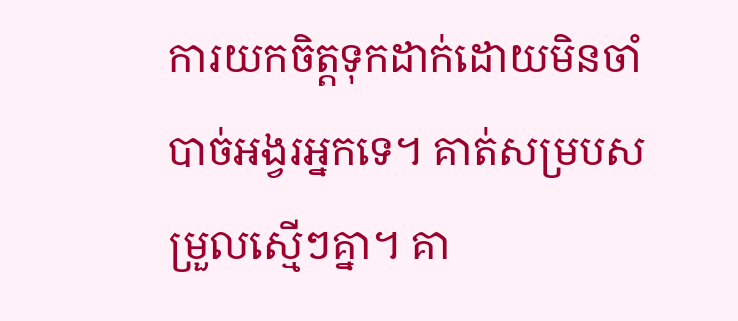ការយកចិត្តទុកដាក់ដោយមិនចាំបាច់អង្វរអ្នកទេ។ គាត់សម្របសម្រួលស្មើៗគ្នា។ គា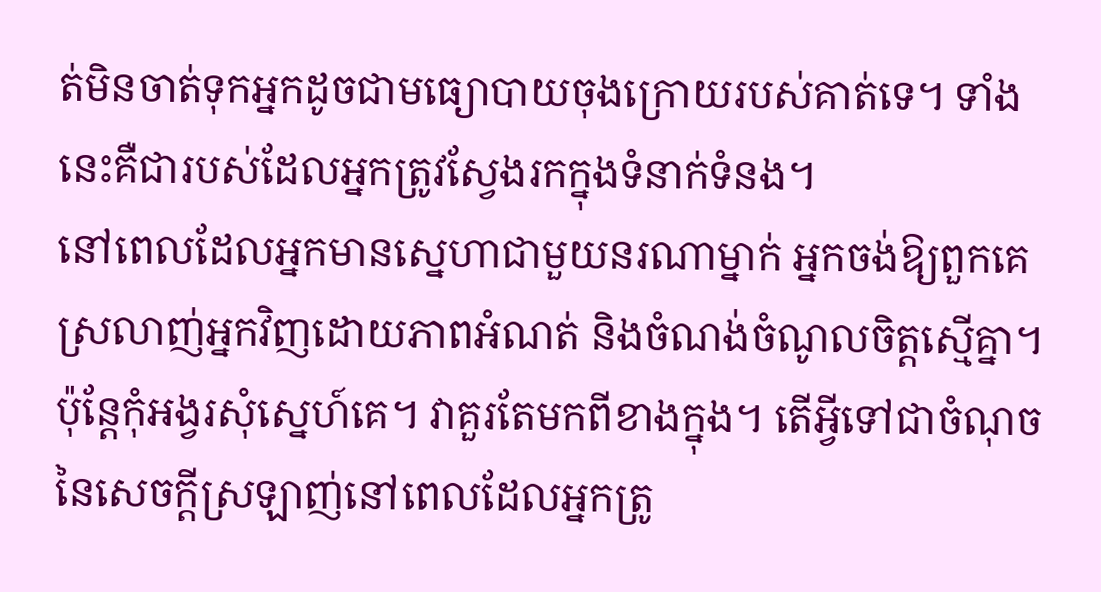ត់មិនចាត់ទុកអ្នកដូចជាមធ្យោបាយចុងក្រោយរបស់គាត់ទេ។ ទាំងនេះគឺជារបស់ដែលអ្នកត្រូវស្វែងរកក្នុងទំនាក់ទំនង។
នៅពេលដែលអ្នកមានស្នេហាជាមួយនរណាម្នាក់ អ្នកចង់ឱ្យពួកគេស្រលាញ់អ្នកវិញដោយភាពអំណត់ និងចំណង់ចំណូលចិត្តស្មើគ្នា។ ប៉ុន្តែកុំអង្វរសុំស្នេហ៍គេ។ វាគួរតែមកពីខាងក្នុង។ តើអ្វីទៅជាចំណុចនៃសេចក្ដីស្រឡាញ់នៅពេលដែលអ្នកត្រូ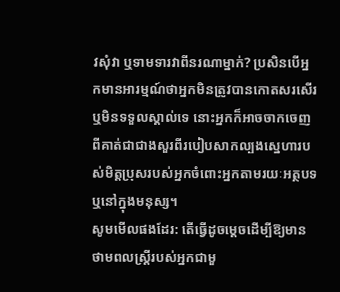វសុំវា ឬទាមទារវាពីនរណាម្នាក់? ប្រសិនបើអ្នកមានអារម្មណ៍ថាអ្នកមិនត្រូវបានកោតសរសើរ ឬមិនទទួលស្គាល់ទេ នោះអ្នកក៏អាចចាកចេញពីគាត់ជាជាងសួរពីរបៀបសាកល្បងស្នេហារបស់មិត្តប្រុសរបស់អ្នកចំពោះអ្នកតាមរយៈអត្ថបទ ឬនៅក្នុងមនុស្ស។
សូមមើលផងដែរ: តើធ្វើដូចម្តេចដើម្បីឱ្យមានថាមពលស្ត្រីរបស់អ្នកជាមួ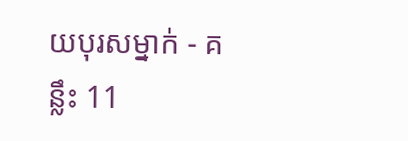យបុរសម្នាក់ - គន្លឹះ 11